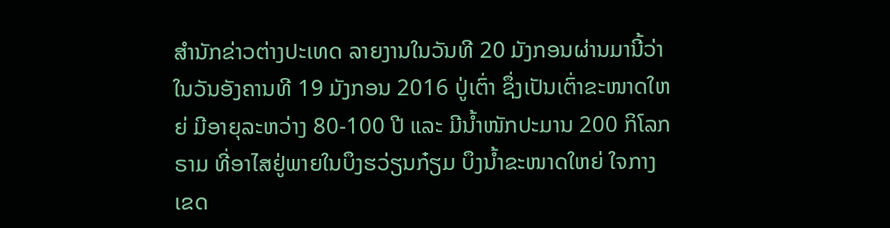ສຳນັກຂ່າວຕ່າງປະເທດ ລາຍງານໃນວັນທີ 20 ມັງກອນຜ່ານມານີ້ວ່າ ໃນວັນອັງຄານທີ 19 ມັງກອນ 2016 ປູ່ເຕົ່າ ຊຶ່ງເປັນເຕົ່າຂະໜາດໃຫຍ່ ມີອາຍຸລະຫວ່າງ 80-100 ປີ ແລະ ມີນ້ຳໜັກປະມານ 200 ກິໂລກຣາມ ທີ່ອາໄສຢູ່ພາຍໃນບຶງຮວ່ຽນກ໋ຽມ ບຶງນ້ຳຂະໜາດໃຫຍ່ ໃຈກາງເຂດ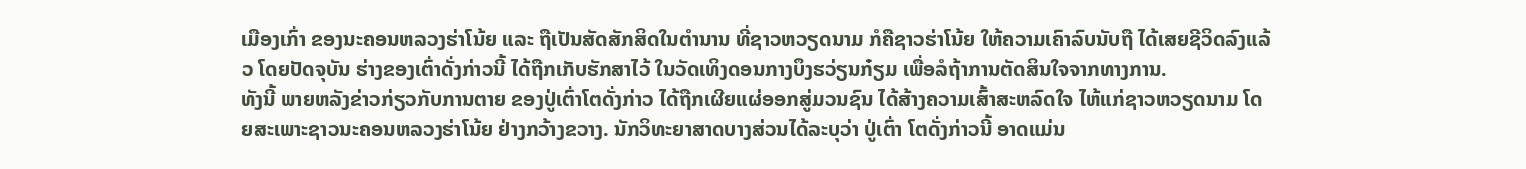ເມືອງເກົ່າ ຂອງນະຄອນຫລວງຮ່າໂນ້ຍ ແລະ ຖືເປັນສັດສັກສິດໃນຕຳນານ ທີ່ຊາວຫວຽດນາມ ກໍຄືຊາວຮ່າໂນ້ຍ ໃຫ້ຄວາມເຄົາລົບນັບຖື ໄດ້ເສຍຊີວິດລົງແລ້ວ ໂດຍປັດຈຸບັນ ຮ່າງຂອງເຕົ່າດັ່ງກ່າວນີ້ ໄດ້ຖືກເກັບຮັກສາໄວ້ ໃນວັດເທິງດອນກາງບຶງຮວ່ຽນກ໋ຽມ ເພື່ອລໍຖ້າການຕັດສິນໃຈຈາກທາງການ.
ທັງນີ້ ພາຍຫລັງຂ່າວກ່ຽວກັບການຕາຍ ຂອງປູ່ເຕົ່າໂຕດັ່ງກ່າວ ໄດ້ຖືກເຜີຍແຜ່ອອກສູ່ມວນຊົນ ໄດ້ສ້າງຄວາມເສົ້າສະຫລົດໃຈ ໄຫ້ແກ່ຊາວຫວຽດນາມ ໂດຍສະເພາະຊາວນະຄອນຫລວງຮ່າໂນ້ຍ ຢ່າງກວ້າງຂວາງ. ນັກວິທະຍາສາດບາງສ່ວນໄດ້ລະບຸວ່າ ປູ່ເຕົ່າ ໂຕດັ່ງກ່າວນີ້ ອາດແມ່ນ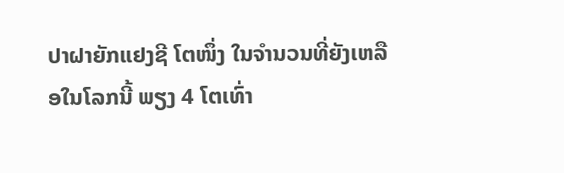ປາຝາຍັກແຢງຊີ ໂຕໜຶ່ງ ໃນຈຳນວນທີ່ຍັງເຫລືອໃນໂລກນີ້ ພຽງ 4 ໂຕເທົ່າ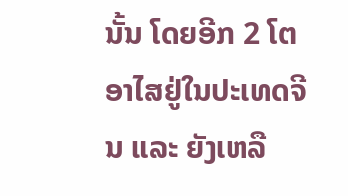ນັ້ນ ໂດຍອີກ 2 ໂຕ ອາໄສຢູ່ໃນປະເທດຈີນ ແລະ ຍັງເຫລື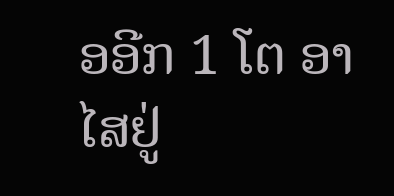ອອີກ 1 ໂຕ ອາໄສຢູ່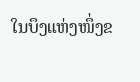ໃນບຶງແຫ່ງໜຶ່ງຂ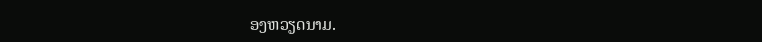ອງຫວຽດນາມ.